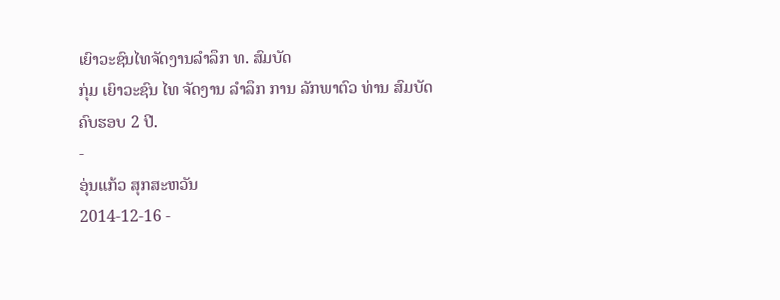ເຍົາວະຊົນໄທຈັດງານລຳລຶກ ທ. ສົມບັດ
ກຸ່ມ ເຍົາວະຊົນ ໄທ ຈັດງານ ລຳລຶກ ການ ລັກພາຕົວ ທ່ານ ສົມບັດ ຄົບຮອບ 2 ປີ.
-
ອຸ່ນແກ້ວ ສຸກສະຫວັນ
2014-12-16 -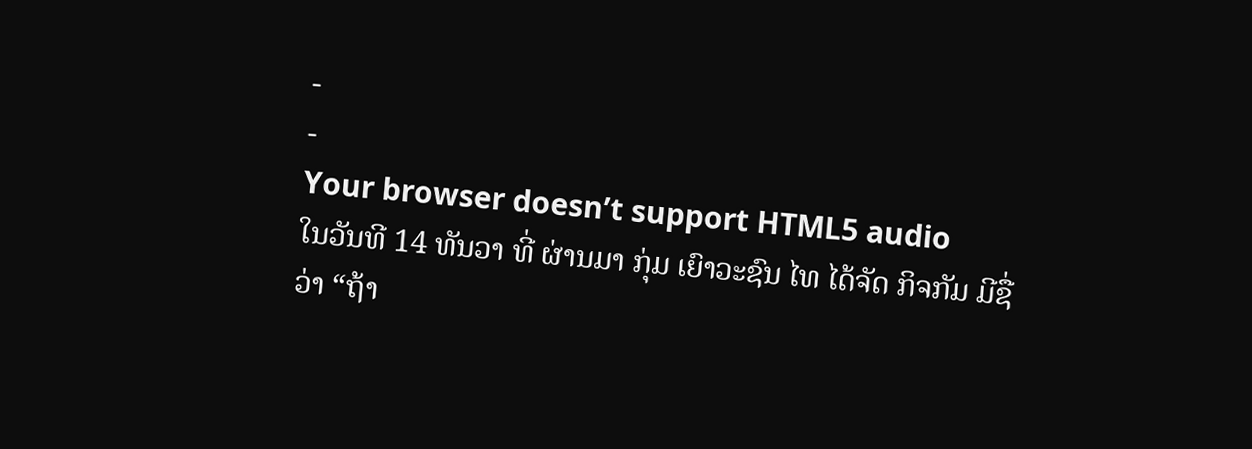-
-
Your browser doesn’t support HTML5 audio
ໃນວັນທີ 14 ທັນວາ ທີ່ ຜ່ານມາ ກຸ່ມ ເຍົາວະຊົນ ໄທ ໄດ້ຈັດ ກິຈກັມ ມີຊື່ວ່າ “ຖ້າ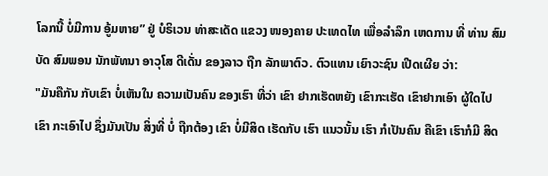ໂລກນີ້ ບໍ່ມີການ ອູ້ມຫາຍ” ຢູ່ ບໍຣິເວນ ທ່າສະເດັດ ແຂວງ ໜອງຄາຍ ປະເທດໄທ ເພື່ອລຳລຶກ ເຫດການ ທີ່ ທ່ານ ສົມບັດ ສົມພອນ ນັກພັທນາ ອາວຸໂສ ດີເດັ່ນ ຂອງລາວ ຖືກ ລັກພາຕົວ. ຕົວແທນ ເຍົາວະຊົນ ເປີດເຜີຍ ວ່າ:
"ມັນຄືກັນ ກັບເຂົາ ບໍ່ເຫັນໃນ ຄວາມເປັນຄົນ ຂອງເຮົາ ທີ່ວ່າ ເຂົາ ຢາກເຮັດຫຍັງ ເຂົາກະເຮັດ ເຂົາຢາກເອົາ ຜູ້ໃດໄປ ເຂົາ ກະເອົາໄປ ຊຶ່ງມັນເປັນ ສິ່ງທີ່ ບໍ່ ຖືກຕ້ອງ ເຂົາ ບໍ່ມີສິດ ເຮັດກັບ ເຮົາ ແນວນັ້ນ ເຮົາ ກໍເປັນຄົນ ຄືເຂົາ ເຮົາກໍມີ ສິດ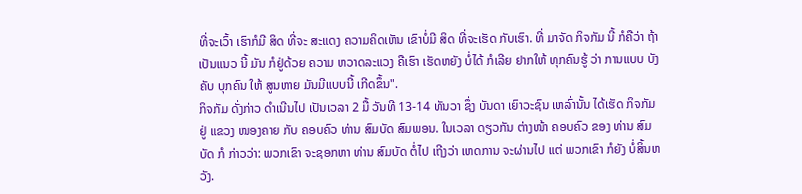ທີ່ຈະເວົ້າ ເຮົາກໍມີ ສິດ ທີ່ຈະ ສະແດງ ຄວາມຄິດເຫັນ ເຂົາບໍ່ມີ ສິດ ທີ່ຈະເຮັດ ກັບເຮົາ. ທີ່ ມາຈັດ ກິຈກັມ ນີ້ ກໍຄືວ່າ ຖ້າ ເປັນແນວ ນີ້ ມັນ ກໍຢູ່ດ້ວຍ ຄວາມ ຫວາດລະແວງ ຄືເຮົາ ເຮັດຫຍັງ ບໍ່ໄດ້ ກໍເລີຍ ຢາກໃຫ້ ທຸກຄົນຮູ້ ວ່າ ການແບບ ບັງຄັບ ບຸກຄົນ ໃຫ້ ສູນຫາຍ ມັນມີແບບນີ້ ເກີດຂຶ້ນ".
ກິຈກັມ ດັ່ງກ່າວ ດຳເນີນໄປ ເປັນເວລາ 2 ມື້ ວັນທີ 13-14 ທັນວາ ຊຶ່ງ ບັນດາ ເຍົາວະຊົນ ເຫລົ່ານັ້ນ ໄດ້ເຮັດ ກິຈກັມ ຢູ່ ແຂວງ ໜອງຄາຍ ກັບ ຄອບຄົວ ທ່ານ ສົມບັດ ສົມພອນ. ໃນເວລາ ດຽວກັນ ຕ່າງໜ້າ ຄອບຄົວ ຂອງ ທ່ານ ສົມບັດ ກໍ ກ່າວວ່າ: ພວກເຂົາ ຈະຊອກຫາ ທ່ານ ສົມບັດ ຕໍ່ໄປ ເຖີງວ່າ ເຫດການ ຈະຜ່ານໄປ ແຕ່ ພວກເຂົາ ກໍຍັງ ບໍ່ສິ້ນຫວັງ.